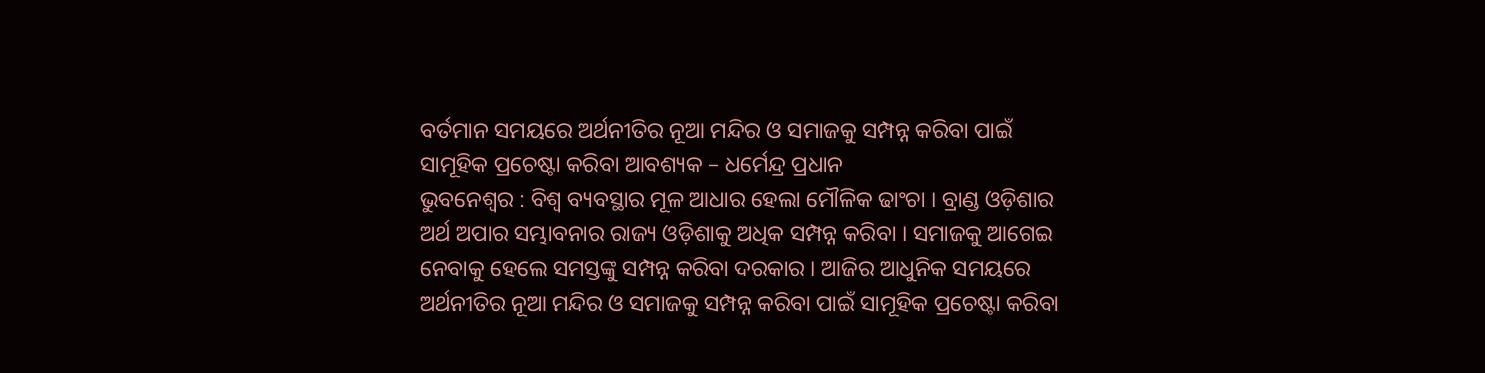ବର୍ତମାନ ସମୟରେ ଅର୍ଥନୀତିର ନୂଆ ମନ୍ଦିର ଓ ସମାଜକୁ ସମ୍ପନ୍ନ କରିବା ପାଇଁ ସାମୂହିକ ପ୍ରଚେଷ୍ଟା କରିବା ଆବଶ୍ୟକ – ଧର୍ମେନ୍ଦ୍ର ପ୍ରଧାନ
ଭୁବନେଶ୍ୱର : ବିଶ୍ୱ ବ୍ୟବସ୍ଥାର ମୂଳ ଆଧାର ହେଲା ମୌଳିକ ଢାଂଚା । ବ୍ରାଣ୍ଡ ଓଡ଼ିଶାର ଅର୍ଥ ଅପାର ସମ୍ଭାବନାର ରାଜ୍ୟ ଓଡ଼ିଶାକୁ ଅଧିକ ସମ୍ପନ୍ନ କରିବା । ସମାଜକୁ ଆଗେଇ ନେବାକୁ ହେଲେ ସମସ୍ତଙ୍କୁ ସମ୍ପନ୍ନ କରିବା ଦରକାର । ଆଜିର ଆଧୁନିକ ସମୟରେ ଅର୍ଥନୀତିର ନୂଆ ମନ୍ଦିର ଓ ସମାଜକୁ ସମ୍ପନ୍ନ କରିବା ପାଇଁ ସାମୂହିକ ପ୍ରଚେଷ୍ଟା କରିବା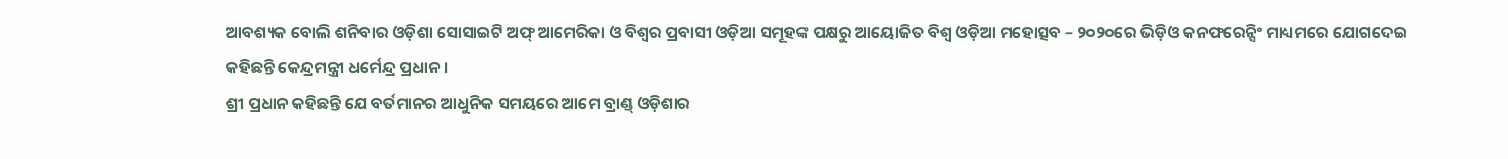ଆବଶ୍ୟକ ବୋଲି ଶନିବାର ଓଡ଼ିଶା ସୋସାଇଟି ଅଫ୍ ଆମେରିକା ଓ ବିଶ୍ୱର ପ୍ରବାସୀ ଓଡ଼ିଆ ସମୂହଙ୍କ ପକ୍ଷରୁ ଆୟୋଜିତ ବିଶ୍ୱ ଓଡ଼ିଆ ମହୋତ୍ସବ – ୨୦୨୦ରେ ଭିଡ଼ିଓ କନଫରେନ୍ସିଂ ମାଧ୍ୟମରେ ଯୋଗଦେଇ କହିଛନ୍ତି କେନ୍ଦ୍ରମନ୍ତ୍ରୀ ଧର୍ମେନ୍ଦ୍ର ପ୍ରଧାନ ।
ଶ୍ରୀ ପ୍ରଧାନ କହିଛନ୍ତି ଯେ ବର୍ତମାନର ଆଧୁନିକ ସମୟରେ ଆମେ ବ୍ରାଣ୍ଡ୍ ଓଡ଼ିଶାର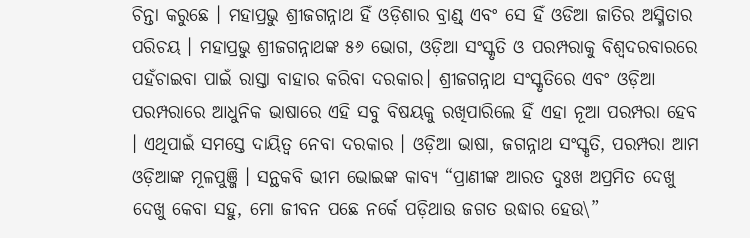ଚିନ୍ତା କରୁଛେ । ମହାପ୍ରଭୁ ଶ୍ରୀଜଗନ୍ନାଥ ହିଁ ଓଡ଼ିଶାର ବ୍ରାଣ୍ଡ୍ ଏବଂ ସେ ହିଁ ଓଡିଆ ଜାତିର ଅସ୍ମିତାର ପରିଚୟ । ମହାପ୍ରଭୁ ଶ୍ରୀଜଗନ୍ନାଥଙ୍କ ୫୬ ଭୋଗ, ଓଡ଼ିଆ ସଂସ୍କୃତି ଓ ପରମ୍ପରାକୁ ବିଶ୍ୱଦରବାରରେ ପହଁଚାଇବା ପାଇଁ ରାସ୍ତା ବାହାର କରିବା ଦରକାର। ଶ୍ରୀଜଗନ୍ନାଥ ସଂସ୍କୃତିରେ ଏବଂ ଓଡ଼ିଆ ପରମ୍ପରାରେ ଆଧୁନିକ ଭାଷାରେ ଏହି ସବୁ ବିଷୟକୁ ରଖିପାରିଲେ ହିଁ ଏହା ନୂଆ ପରମ୍ପରା ହେବ । ଏଥିପାଇଁ ସମସ୍ତେ ଦାୟିତ୍ୱ ନେବା ଦରକାର । ଓଡ଼ିଆ ଭାଷା, ଜଗନ୍ନାଥ ସଂସ୍କୃତି, ପରମ୍ପରା ଆମ ଓଡ଼ିଆଙ୍କ ମୂଳପୁଞ୍ଜି । ସନ୍ଥକବି ଭୀମ ଭୋଇଙ୍କ କାବ୍ୟ “ପ୍ରାଣୀଙ୍କ ଆରତ ଦୁଃଖ ଅପ୍ରମିତ ଦେଖୁ ଦେଖୁ କେବା ସହୁ, ମୋ ଜୀବନ ପଛେ ନର୍କେ ପଡ଼ିଥାଉ ଜଗତ ଉଦ୍ଧାର ହେଉ\”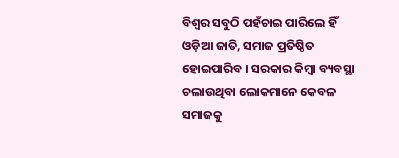ବିଶ୍ୱର ସବୁଠି ପହଁଚାଇ ପାରିଲେ ହିଁ ଓଡ଼ିଆ ଜାତି, ସମାଜ ପ୍ରତିଷ୍ଠିତ ହୋଇପାରିବ । ସରକାର କିମ୍ବା ବ୍ୟବସ୍ଥା ଚଲାଉଥିବା ଲୋକମାନେ କେବଳ ସମାଜକୁ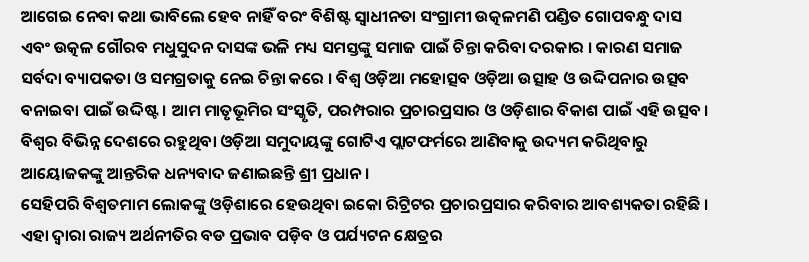ଆଗେଇ ନେବା କଥା ଭାବିଲେ ହେବ ନାହିଁ ବରଂ ବିଶିଷ୍ଟ ସ୍ୱାଧୀନତା ସଂଗ୍ରାମୀ ଉତ୍କଳମଣି ପଣ୍ଡିତ ଗୋପବନ୍ଧୁ ଦାସ ଏବଂ ଉତ୍କଳ ଗୌରବ ମଧୁସୁଦନ ଦାସଙ୍କ ଭଳି ମଧ୍ୟ ସମସ୍ତଙ୍କୁ ସମାଜ ପାଇଁ ଚିନ୍ତା କରିବା ଦରକାର । କାରଣ ସମାଜ ସର୍ବଦା ବ୍ୟାପକତା ଓ ସମଗ୍ରତାକୁ ନେଇ ଚିନ୍ତା କରେ । ବିଶ୍ୱ ଓଡ଼ିଆ ମହୋତ୍ସବ ଓଡ଼ିଆ ଉତ୍ସାହ ଓ ଉଦ୍ଦିପନାର ଉତ୍ସବ ବନାଇବା ପାଇଁ ଉଦ୍ଦିଷ୍ଟ । ଆମ ମାତୃଭୂମିର ସଂସ୍କୃତି, ପରମ୍ପରାର ପ୍ରଚାରପ୍ରସାର ଓ ଓଡ଼ିଶାର ବିକାଶ ପାଇଁ ଏହି ଉତ୍ସବ । ବିଶ୍ୱର ବିଭିନ୍ନ ଦେଶରେ ରହୁଥିବା ଓଡ଼ିଆ ସମୁଦାୟଙ୍କୁ ଗୋଟିଏ ପ୍ଲାଟଫର୍ମରେ ଆଣିବାକୁ ଉଦ୍ୟମ କରିଥିବାରୁ ଆୟୋଜକଙ୍କୁ ଆନ୍ତରିକ ଧନ୍ୟବାଦ ଜଣାଇଛନ୍ତି ଶ୍ରୀ ପ୍ରଧାନ ।
ସେହିପରି ବିଶ୍ୱତମାମ ଲୋକଙ୍କୁ ଓଡ଼ିଶାରେ ହେଉଥିବା ଇକୋ ରିଟ୍ରିଟର ପ୍ରଚାରପ୍ରସାର କରିବାର ଆବଶ୍ୟକତା ରହିଛି । ଏହା ଦ୍ୱାରା ରାଜ୍ୟ ଅର୍ଥନୀତିର ବଡ ପ୍ରଭାବ ପଡ଼ିବ ଓ ପର୍ଯ୍ୟଟନ କ୍ଷେତ୍ରର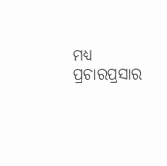ମଧ୍ୟ ପ୍ରଚାରପ୍ରସାର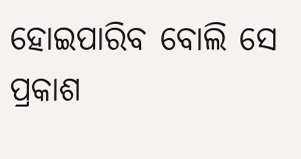ହୋଇପାରିବ ବୋଲି ସେ ପ୍ରକାଶ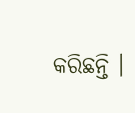କରିଛନ୍ତି ।